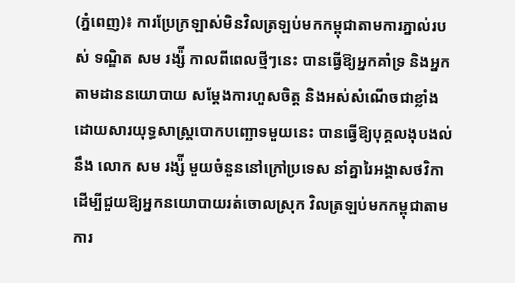(ភ្នំពេញ)៖ ការប្រែក្រឡាស់មិនវិលត្រឡប់មកកម្ពុជាតាមការភ្នាល់របស់ ទណ្ឌិត សម រង្ស៉ី កាលពីពេលថ្មីៗនេះ បានធ្វើឱ្យអ្នកគាំទ្រ និងអ្នកតាមដាននយោបាយ សម្តែងការហួសចិត្ត និងអស់សំណើចជាខ្លាំង ដោយសារយុទ្ធសាស្រ្តបោកបញ្ឆោទមួយនេះ បានធ្វើឱ្យបុគ្គលងុបងល់នឹង លោក សម រង្ស៉ី មួយចំនួននៅក្រៅប្រទេស នាំគ្នារៃអង្គាសថវិកា ដើម្បីជួយឱ្យអ្នកនយោបាយរត់ចោលស្រុក វិលត្រឡប់មកកម្ពុជាតាមការ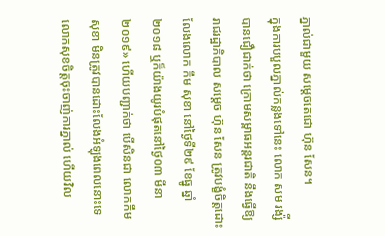ភ្នាល់ជាមួយ សម្តេចតេជោ ហ៊ុន សែន។
ក្នុងការបបួលភ្នាល់កន្លងទៅនេះ លោក សម រង្ស៉ី បានជឿជាក់ថា ក្រោមសម្ពាធអន្តរជាតិ នឹងធ្វើឱ្យ រាជរដ្ឋាភិបាល សម្តេច ហ៊ុន សែន ត្រូវបង្ខំចិត្តដោះលែងលោក កឹម សុខា នៅថ្ងៃទី២៩ ខែធ្នូ ឆ្នាំ២០១៨ ឬក៏យ៉ាងយូរបំផុតនៅថ្ងៃ០៣ មីនា ២០១៩» ហើយបញ្ជាក់ថា បើសិនជា លោកកឹម សុខា មិនត្រូវបានដោះលែងអំឡុងពេលនោះទេ លោកសុខចិត្តចុះចាញ់ការភ្នាល់ ហើយវិល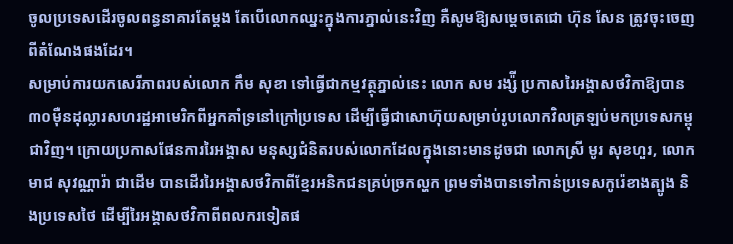ចូលប្រទេសដើរចូលពន្ធនាគារតែម្តង តែបើលោកឈ្នះក្នុងការភ្នាល់នេះវិញ គឺសូមឱ្យសម្តេចតេជោ ហ៊ុន សែន ត្រូវចុះចេញពីតំណែងផងដែរ។
សម្រាប់ការយកសេរីភាពរបស់លោក កឹម សុខា ទៅធ្វើជាកម្មវត្ថុភ្នាល់នេះ លោក សម រង្ស៉ី ប្រកាសរៃអង្គាសថវិកាឱ្យបាន៣០ម៉ឺនដុល្លារសហរដ្ឋអាមេរិកពីអ្នកគាំទ្រនៅក្រៅប្រទេស ដើម្បីធ្វើជាសោហ៊ុយសម្រាប់រូបលោកវិលត្រឡប់មកប្រទេសកម្ពុជាវិញ។ ក្រោយប្រកាសផែនការរៃអង្គាស មនុស្សជំនិតរបស់លោកដែលក្នុងនោះមានដូចជា លោកស្រី មូរ សុខហួរ, លោក មាជ សុវណ្ណារ៉ា ជាដើម បានដើររៃអង្គាសថវិកាពីខ្មែរអនិកជនគ្រប់ច្រកល្ហក ព្រមទាំងបានទៅកាន់ប្រទេសកូរ៉េខាងត្បូង និងប្រទេសថៃ ដើម្បីរៃអង្គាសថវិកាពីពលករទៀតផ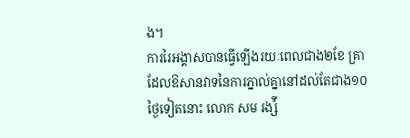ង។
ការរៃអង្គាសបានធ្វើឡើងរយៈពេលជាង២ខែ គ្រាដែលឱសានវាទនៃការភ្នាល់គ្នានៅដល់តែជាង១០ថ្ងៃទៀតនោះ លោក សម រង្ស៉ី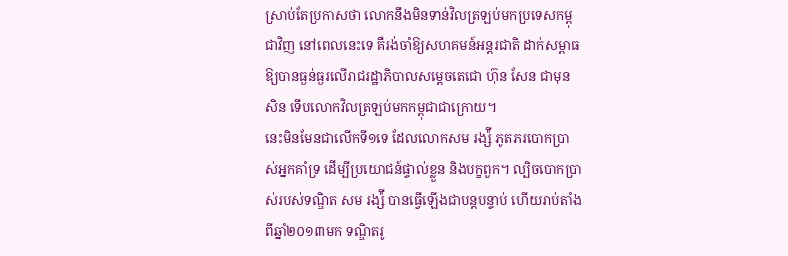ស្រាប់តែប្រកាសថា លោកនឹងមិនទាន់វិលត្រឡប់មកប្រទេសកម្ពុជាវិញ នៅពេលនេះទេ គឺរង់ចាំឱ្យសហគមន៍អន្តរជាតិ ដាក់សម្ពាធឱ្យបានធ្ងន់ធ្ងរលើរាជរដ្ឋាភិបាលសម្តេចតេជោ ហ៊ុន សែន ជាមុនសិន ទើបលោកវិលត្រឡប់មកកម្ពុជាជាក្រោយ។
នេះមិនមែនជាលើកទី១ទេ ដែលលោកសម រង្ស៉ី ភូតភរបោកប្រាស់អ្នកគាំទ្រ ដើម្បីប្រយោជន៍ផ្ទាល់ខ្លួន និងបក្ខពួក។ ល្បិចបោកប្រាស់របស់ទណ្ឌិត សម រង្ស៉ី បានធ្វើឡើងជាបន្តបន្ទាប់ ហើយរាប់តាំងពីឆ្នាំ២០១៣មក ទណ្ឌិតរូ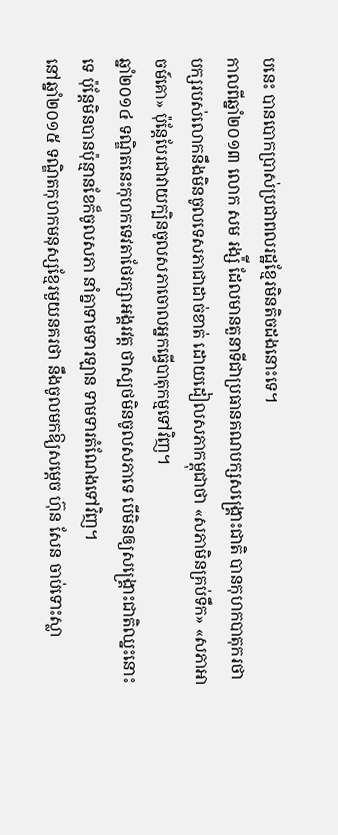បនេះ បានបោកប្រាស់ប្រជាពលរដ្ឋខ្មែរមិនតិចដងនោះទេ។
កាលពីឆ្នាំ២០១៣ លោក សម រង្ស៉ី ដែលមានតួនាទីជាប្រធានគណបក្សសង្រ្គោះជាតិ បានកុហកបាតុករថា បក្សរបស់លោកនឹងមិនចូលទេសភាជាដាច់ខាត់ ដោយដៀលសភាកម្ពុជាថា «សភាមិនគ្រប់ទឹក» «សភាអាចម៍គោ» ប៉ុន្តែបែរជាវាយក្បិនចូលសភាចោលអ្នកធ្វើបាតុកម្មទៅវិញ។
ឆ្នាំ២០១៤ ទណ្ឌិតនេះកុហកទេវតាថែរក្សាអង្គរវត្ត ថាស្បថមិនចូលសភាទេ បើមិនឲ្យសង្គ្រោះជាតិឈ្នះនោះទេ ប៉ុន្តែមិនបានប៉ុន្មានខែក៏ចូលសភា នាំគ្នាទាមទារឡាន ទាមទារតំណែងទៅវិញ។
នៅឆ្នាំ២០១៥ ទណ្ឌិតកុហកមនុស្សខ្មែរមួយនគរថា នឹងចូលមកឱ្យសម្តេច ហ៊ុន សែន ចាប់ទោះស្លា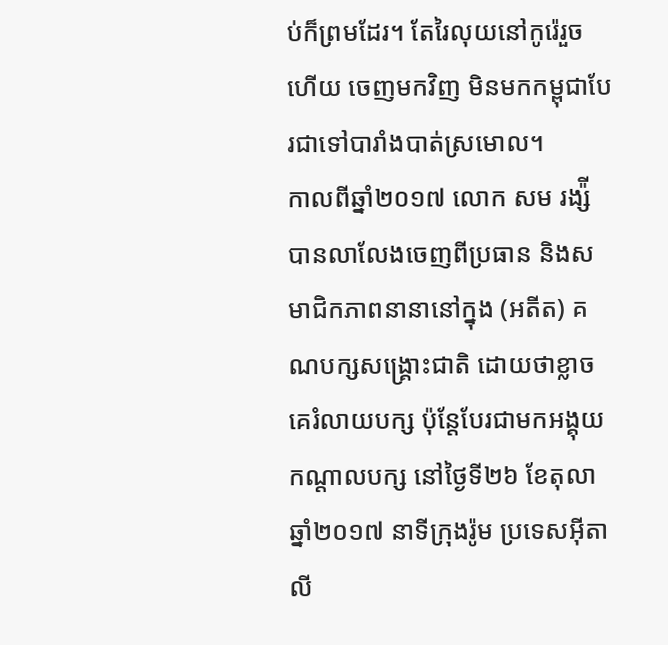ប់ក៏ព្រមដែរ។ តែរៃលុយនៅកូរ៉េរួចហើយ ចេញមកវិញ មិនមកកម្ពុជាបែរជាទៅបារាំងបាត់ស្រមោល។
កាលពីឆ្នាំ២០១៧ លោក សម រង្ស៉ី បានលាលែងចេញពីប្រធាន និងសមាជិកភាពនានានៅក្នុង (អតីត) គណបក្សសង្រ្គោះជាតិ ដោយថាខ្លាចគេរំលាយបក្ស ប៉ុន្តែបែរជាមកអង្គុយកណ្តាលបក្ស នៅថ្ងៃទី២៦ ខែតុលា ឆ្នាំ២០១៧ នាទីក្រុងរ៉ូម ប្រទេសអុីតាលី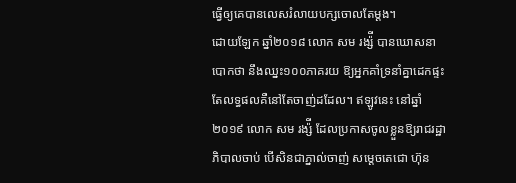ធ្វើឲ្យគេបានលេសរំលាយបក្សចោលតែម្តង។
ដោយឡែក ឆ្នាំ២០១៨ លោក សម រង្ស៉ី បានឃោសនាបោកថា នឹងឈ្នះ១០០ភាគរយ ឱ្យអ្នកគាំទ្រនាំគ្នាដេកផ្ទះ តែលទ្ធផលគឺនៅតែចាញ់ដដែល។ ឥឡូវនេះ នៅឆ្នាំ២០១៩ លោក សម រង្ស៉ី ដែលប្រកាសចូលខ្លួនឱ្យរាជរដ្ឋាភិបាលចាប់ បើសិនជាភ្នាល់ចាញ់ សម្តេចតេជោ ហ៊ុន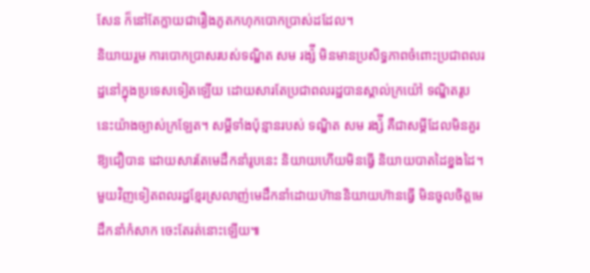សែន ក៏នៅតែក្លាយជារឿងភូតកហុកបោកប្រាស់ដដែល។
និយាយរួម ការបោកប្រាសរបស់ទណ្ឌិត សម រង្ស៉ី មិនមានប្រសិទ្ធភាពចំពោះប្រជាពលរដ្ឋនៅក្នុងប្រទេសទៀតឡើយ ដោយសារតែប្រជាពលរដ្ឋបានស្គាល់ក្រយ៉ៅ ទណ្ឌិតរូបនេះយ៉ាងច្បាស់ក្រឡែត។ សម្តីទាំងប៉ុន្មានរបស់ ទណ្ឌិត សម រង្ស៉ី គឺជាសម្តីដែលមិនគួរឱ្យជឿបាន ដោយសារតែមេដឹកនាំរូបនេះ និយាយហើយមិនធ្វើ និយាយបាតដៃខ្នងដៃ។ មួយវិញទៀតពលរដ្ឋខ្មែរស្រលាញ់មេដឹកនាំដោយហ៊ាននិយាយហ៊ានធ្វើ មិនចូលចិត្តមេដឹកនាំកំសាក ចេះតែរត់នោះឡើយ៕